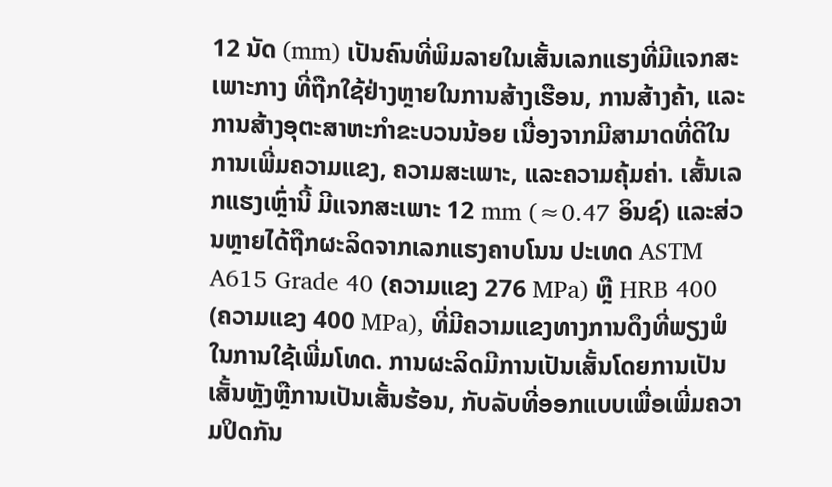12 ນັດ (mm) ເປັນຄົນທີ່ພິມລາຍໃນເສັ້ນເລກແຮງທີ່ມີແຈກສະເພາະກາງ ທີ່ຖືກໃຊ້ຢ່າງຫຼາຍໃນການສ້າງເຮືອນ, ການສ້າງຄ້າ, ແລະການສ້າງອຸຕະສາຫະກຳຂະບວນນ້ອຍ ເນື່ອງຈາກມີສາມາດທີ່ດີໃນການເພີ່ມຄວາມແຂງ, ຄວາມສະເພາະ, ແລະຄວາມຄຸ້ມຄ່າ. เສັ້ນເລກແຮງເຫຼົ່ານີ້ ມີແຈກສະເພາະ 12 mm (≈0.47 ອິນຊ໌) ແລະສ່ວນຫຼາຍໄດ້ຖືກຜະລິດຈາກເລກແຮງຄາບໂນນ ປະເທດ ASTM A615 Grade 40 (ຄວາມແຂງ 276 MPa) ຫຼື HRB 400 (ຄວາມແຂງ 400 MPa), ທີ່ມີຄວາມແຂງທາງການດຶງທີ່ພຽງພໍໃນການໃຊ້ເພີ່ມໂທດ. ການຜະລິດມີການເປັນເສັ້ນໂດຍການເປັນເສັ້ນຫຼັງຫຼືການເປັນເສັ້ນຮ້ອນ, ກັບລັບທີ່ອອກແບບເພື່ອເພີ່ມຄວາມປິດກັນ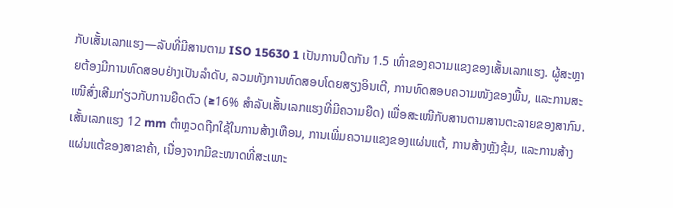ກັບເສັ້ນເລກແຮງ—ລັບທີ່ມີສານຕາມ ISO 15630 1 ເປັນການປິດກັນ 1.5 ເທົ່າຂອງຄວາມແຂງຂອງເສັ້ນເລກແຮງ. ຜູ້ສະຫຼາຍຕ້ອງມີການທົດສອບຢ່າງເປັນລຳດັບ, ລວມທັງການທົດສອບໂດຍສຽງອິນເຕີ, ການທົດສອບຄວາມໜັງຂອງພື້ນ, ແລະການສະເໜີສົ່ງເສີມກ່ຽວກັບການຍືດຕົວ (≥16% ສໍາລັບເສັ້ນເລກແຮງທີ່ມີຄວາມຍືດ) ເພື່ອສະເໜີກັບສານຕາມສານຕະລາຍຂອງສາກົນ. เສັ້ນເລກແຮງ 12 mm ຕຳຫຼວດຖືກໃຊ້ໃນການສ້າງເຫືອນ, ການເພີ່ມຄວາມແຂງຂອງແຜ່ນແຕ້, ການສ້າງຫຼັງຂຸ້ມ, ແລະການສ້າງແຜ່ນແຕ້ຂອງສາຂາຄ້າ, ເນື່ອງຈາກມີຂະໜາດທີ່ສະເພາະ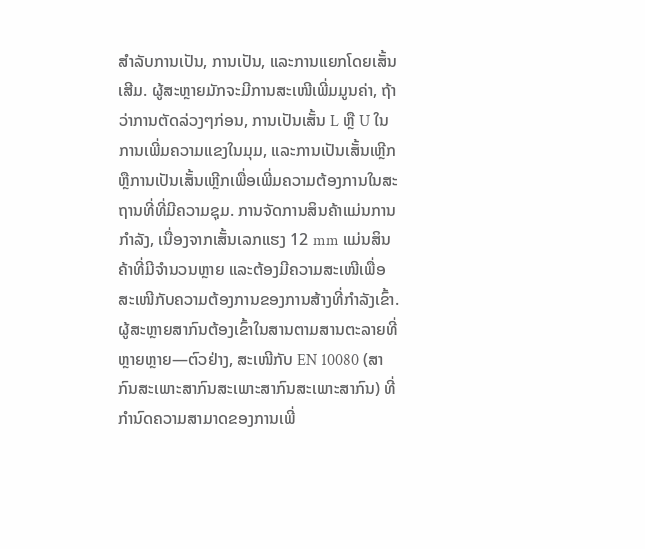ສໍາລັບການເປັນ, ການເປັນ, ແລະການແຍກໂດຍເສັ້ນເສີມ. ຜູ້ສະຫຼາຍມັກຈະມີການສະເໜີເພີ່ມມູນຄ່າ, ຖ້າວ່າການຕັດລ່ວງໆກ່ອນ, ການເປັນເສັ້ນ L ຫຼື U ໃນການເພີ່ມຄວາມແຂງໃນມຸມ, ແລະການເປັນເສັ້ນເຫຼີກຫຼືການເປັນເສັ້ນເຫຼີກເພື່ອເພີ່ມຄວາມຕ້ອງການໃນສະຖານທີ່ທີ່ມີຄວາມຊຸມ. ການຈັດການສິນຄ້າແມ່ນການກຳລັງ, ເນື່ອງຈາກເສັ້ນເລກແຮງ 12 mm ແມ່ນສິນຄ້າທີ່ມີຈຳນວນຫຼາຍ ແລະຕ້ອງມີຄວາມສະເໜີເພື່ອສະເໜີກັບຄວາມຕ້ອງການຂອງການສ້າງທີ່ກຳລັງເຂົ້າ. ຜູ້ສະຫຼາຍສາກົນຕ້ອງເຂົ້າໃນສານຕາມສານຕະລາຍທີ່ຫຼາຍຫຼາຍ—ຕົວຢ່າງ, ສະເໜີກັບ EN 10080 (ສາກົນສະເພາະສາກົນສະເພາະສາກົນສະເພາະສາກົນ) ທີ່ກຳນົດຄວາມສາມາດຂອງການເພີ່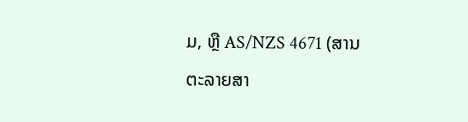ມ, ຫຼື AS/NZS 4671 (ສານຕະລາຍສາ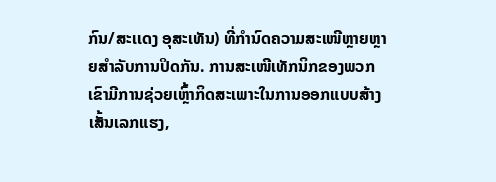ກົນ/ສະເເດງ ອຸສະເທັນ) ທີ່ກຳນົດຄວາມສະເໜີຫຼາຍຫຼາຍສຳລັບການປິດກັນ. ການສະເໜີເທັກນິກຂອງພວກເຂົາມີການຊ່ວຍເຫຼົ້າກິດສະເພາະໃນການອອກແບບສ້າງເສັ້ນເລກແຮງ,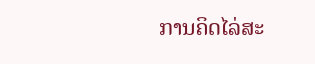ການຄິດໄລ່ສະ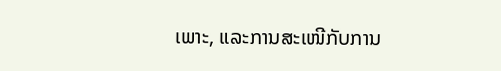ເພາະ, ແລະການສະເໜີກັບການ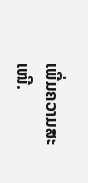ເພີ່ມຄວາມສະເໜີ.